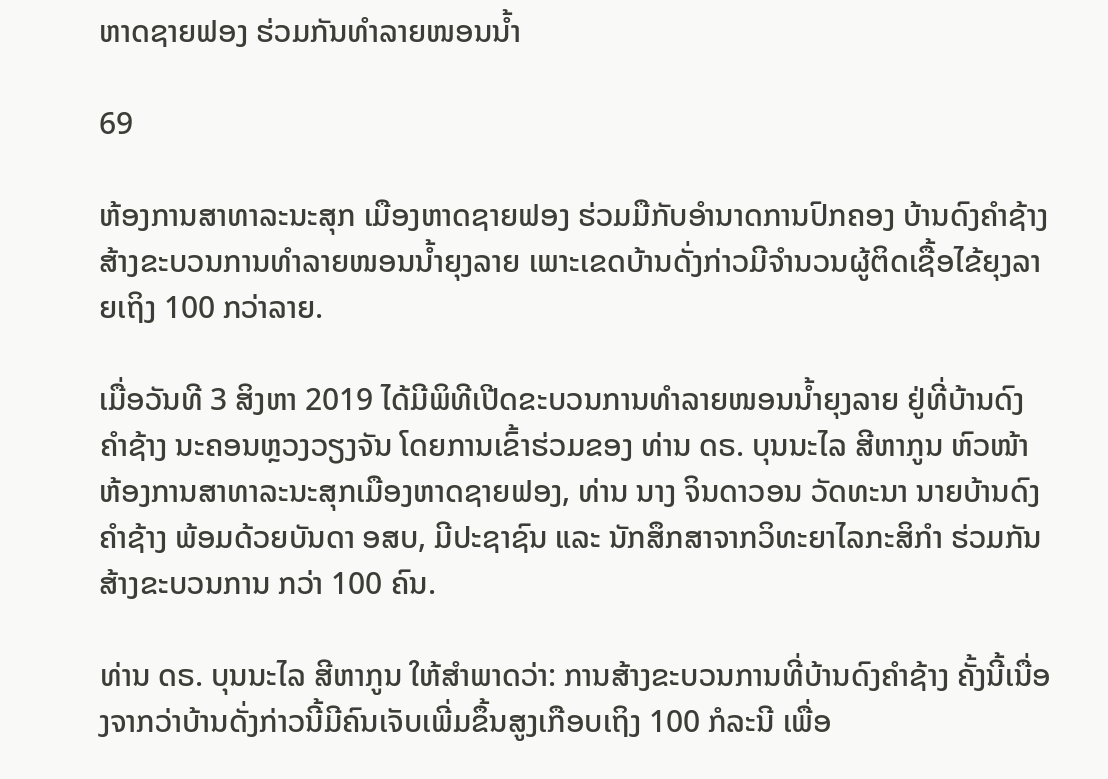ຫາດຊາຍຟອງ ຮ່ວມກັນທໍາລາຍໜອນນໍ້າ

69

ຫ້ອງການສາທາລະນະສຸກ ເມືອງຫາດຊາຍຟອງ ຮ່ວມມືກັບອໍານາດການປົກຄອງ ບ້ານດົງຄໍາຊ້າງ ສ້າງຂະບວນການທໍາລາຍໜອນນໍ້າຍຸງລາຍ ເພາະເຂດບ້ານດັ່ງກ່າວມີຈຳນວນຜູ້ຕິດເຊື້ອໄຂ້ຍຸງລາຍເຖິງ 100 ກວ່າລາຍ.

ເມື່ອວັນທີ 3 ສິງຫາ 2019 ໄດ້ມີພິທີເປີດຂະບວນການທຳລາຍໜອນນ້ຳຍຸງລາຍ ຢູ່ທີ່ບ້ານດົງຄໍາຊ້າງ ນະຄອນຫຼວງວຽງຈັນ ໂດຍການເຂົ້າຮ່ວມຂອງ ທ່ານ ດຣ. ບຸນນະໄລ ສີຫາກູນ ຫົວໜ້າຫ້ອງການສາທາລະນະສຸກເມືອງຫາດຊາຍຟອງ, ທ່ານ ນາງ ຈິນດາວອນ ວັດທະນາ ນາຍບ້ານດົງຄໍາຊ້າງ ພ້ອມດ້ວຍບັນດາ ອສບ, ມີປະຊາຊົນ ແລະ ນັກສຶກສາຈາກວິທະຍາໄລກະສິກໍາ ຮ່ວມກັນສ້າງຂະບວນການ ກວ່າ 100 ຄົນ.

ທ່ານ ດຣ. ບຸນນະໄລ ສີຫາກູນ ໃຫ້ສໍາພາດວ່າ: ການສ້າງຂະບວນການທີ່ບ້ານດົງຄໍາຊ້າງ ຄັ້ງນີ້ເນື່ອງຈາກວ່າບ້ານດັ່ງກ່າວນີ້ມີຄົນເຈັບເພີ່ມຂຶ້ນສູງເກືອບເຖິງ 100 ກໍລະນີ ເພື່ອ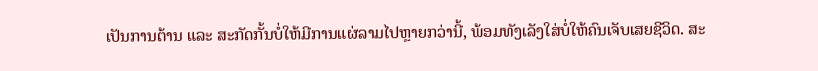ເປັນການຕ້ານ ແລະ ສະກັດກັ້ນບໍ່ໃຫ້ມີການແຜ່ລາມໄປຫຼາຍກວ່ານີ້, ພ້ອມທັງເລັງໃສ່ບໍ່ໃຫ້ຄົນເຈັບເສຍຊີວິດ. ສະ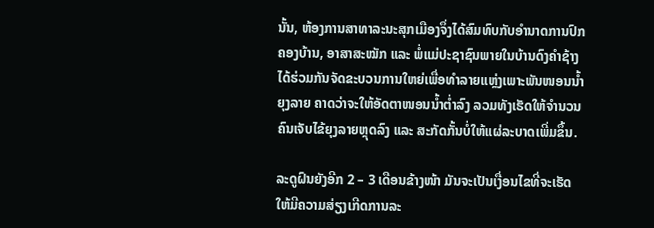ນັ້ນ, ຫ້ອງການສາທາລະນະສຸກເມືອງຈຶ່ງໄດ້ສົມທົບກັບອໍານາດການປົກຄອງບ້ານ, ອາສາສະໝັກ ແລະ ພໍ່ແມ່ປະຊາຊົນພາຍໃນບ້ານດົງຄໍາຊ້າງ ໄດ້ຮ່ວມກັນຈັດຂະບວນການໃຫຍ່ເພື່ອທໍາລາຍແຫຼ່ງເພາະພັນໜອນນໍ້າຍຸງລາຍ ຄາດວ່າຈະໃຫ້ອັດຕາໜອນນໍ້າຕໍ່າລົງ ລວມທັງເຮັດໃຫ້ຈໍານວນຄົນເຈັບໄຂ້ຍຸງລາຍຫຼຸດລົງ ແລະ ສະກັດກັ້ນບໍ່ໃຫ້ແຜ່ລະບາດເພີ່ມຂຶ້ນ.

ລະດູຝົນຍັງອີກ 2 – 3 ເດືອນຂ້າງໜ້າ ມັນຈະເປັນເງື່ອນໄຂທີ່ຈະເຮັດໃຫ້ມີຄວາມສ່ຽງເກີດການລະ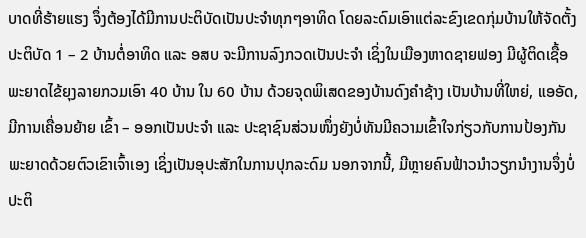ບາດທີ່ຮ້າຍແຮງ ຈຶ່ງຕ້ອງໄດ້ມີການປະຕິບັດເປັນປະຈໍາທຸກໆອາທິດ ໂດຍລະດົມເອົາແຕ່ລະຂົງເຂດກຸ່ມບ້ານໃຫ້ຈັດຕັ້ງປະຕິບັດ 1 – 2 ບ້ານຕໍ່ອາທິດ ແລະ ອສບ ຈະມີການລົງກວດເປັນປະຈໍາ ເຊິ່ງໃນເມືອງຫາດຊາຍຟອງ ມີຜູ້ຕິດເຊື້ອພະຍາດໄຂ້ຍຸງລາຍກວມເອົາ 40 ບ້ານ ໃນ 60 ບ້ານ ດ້ວຍຈຸດພິເສດຂອງບ້ານດົງຄໍາຊ້າງ ເປັນບ້ານທີ່ໃຫຍ່, ແອອັດ, ມີການເຄື່ອນຍ້າຍ ເຂົ້າ – ອອກເປັນປະຈໍາ ແລະ ປະຊາຊົນສ່ວນໜຶ່ງຍັງບໍ່ທັນມີຄວາມເຂົ້າໃຈກ່ຽວກັບການປ້ອງກັນພະຍາດດ້ວຍຕົວເຂົາເຈົ້າເອງ ເຊິ່ງເປັນອຸປະສັກໃນການປຸກລະດົມ ນອກຈາກນີ້, ມີຫຼາຍຄົນຟ້າວນຳວຽກນຳງານຈຶ່ງບໍ່ປະຕິ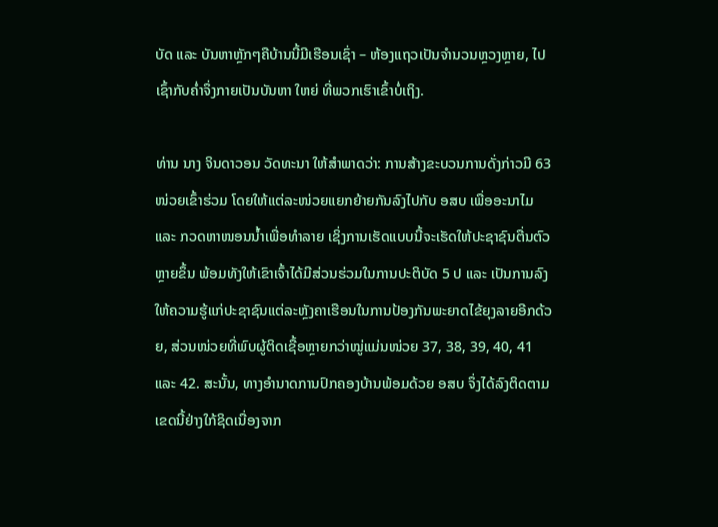ບັດ ແລະ ບັນຫາຫຼັກໆຄືບ້ານນີ້ມີເຮືອນເຊົ່າ – ຫ້ອງແຖວເປັນຈໍານວນຫຼວງຫຼາຍ, ໄປເຊົ້າກັບຄໍ່າຈຶ່ງກາຍເປັນບັນຫາ ໃຫຍ່ ທີ່ພວກເຮົາເຂົ້າບໍ່ເຖິງ.

ທ່ານ ນາງ ຈິນດາວອນ ວັດທະນາ ໃຫ້ສໍາພາດວ່າ: ການສ້າງຂະບວນການດັ່ງກ່າວມີ 63 ໜ່ວຍເຂົ້າຮ່ວມ ໂດຍໃຫ້ແຕ່ລະໜ່ວຍແຍກຍ້າຍກັນລົງໄປກັບ ອສບ ເພື່ອອະນາໄມ ແລະ ກວດຫາໜອນນໍ້າເພື່ອທໍາລາຍ ເຊິ່ງການເຮັດແບບນີ້ຈະເຮັດໃຫ້ປະຊາຊົນຕື່ນຕົວຫຼາຍຂຶ້ນ ພ້ອມທັງໃຫ້ເຂົາເຈົ້າໄດ້ມີສ່ວນຮ່ວມໃນການປະຕິບັດ 5 ປ ແລະ ເປັນການລົງໃຫ້ຄວາມຮູ້ແກ່ປະຊາຊົນແຕ່ລະຫຼັງຄາເຮືອນໃນການປ້ອງກັນພະຍາດໄຂ້ຍຸງລາຍອີກດ້ວຍ, ສ່ວນໜ່ວຍທີ່ພົບຜູ້ຕິດເຊື້ອຫຼາຍກວ່າໝູ່ແມ່ນໜ່ວຍ 37, 38, 39, 40, 41 ແລະ 42. ສະນັ້ນ, ທາງອໍານາດການປົກຄອງບ້ານພ້ອມດ້ວຍ ອສບ ຈຶ່ງໄດ້ລົງຕິດຕາມເຂດນີ້ຢ່າງໃກ້ຊິດເນື່ອງຈາກ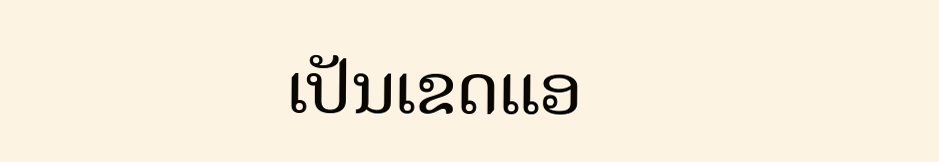ເປັນເຂດແອ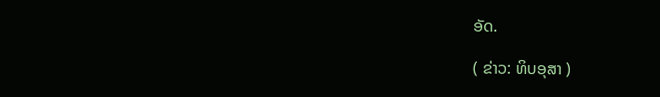ອັດ.

( ຂ່າວ: ທິບອຸສາ )